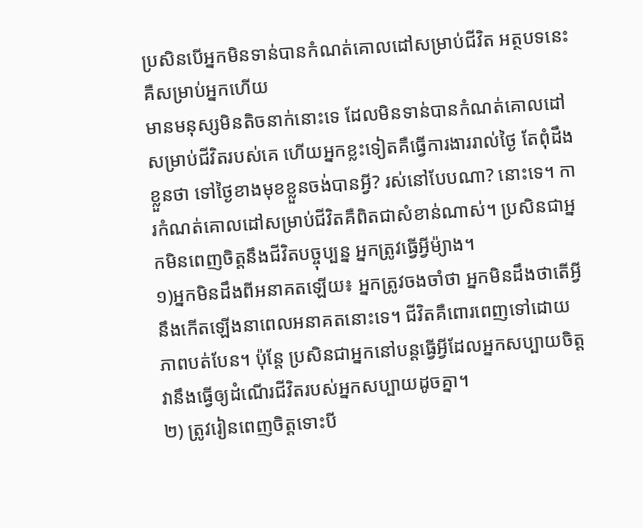ប្រសិនបើអ្នកមិនទាន់បានកំណត់គោលដៅសម្រាប់ជីវិត អត្ថបទនេះគឺសម្រាប់អ្នកហើយ
មានមនុស្សមិនតិចនាក់នោះទេ ដែលមិនទាន់បានកំណត់គោលដៅសម្រាប់ជីវិតរបស់គេ ហើយអ្នកខ្លះទៀតគឺធ្វើការងាររាល់ថ្ងៃ តែពុំដឹងខ្លួនថា ទៅថ្ងៃខាងមុខខ្លួនចង់បានអ្វី? រស់នៅបែបណា? នោះទេ។ ការកំណត់គោលដៅសម្រាប់ជីវិតគឺពិតជាសំខាន់ណាស់។ ប្រសិនជាអ្នកមិនពេញចិត្តនឹងជីវិតបច្ចុប្បន្ន អ្នកត្រូវធ្វើអ្វីម៉្យាង។
១)អ្នកមិនដឹងពីអនាគតឡើយ៖ អ្នកត្រូវចងចាំថា អ្នកមិនដឹងថាតើអ្វីនឹងកើតឡើងនាពេលអនាគតនោះទេ។ ជីវិតគឺពោរពេញទៅដោយភាពបត់បែន។ ប៉ុន្តែ ប្រសិនជាអ្នកនៅបន្តធ្វើអ្វីដែលអ្នកសប្បាយចិត្ត វានឹងធ្វើឲ្យដំណើរជីវិតរបស់អ្នកសប្បាយដូចគ្នា។
២) ត្រូវរៀនពេញចិត្តទោះបី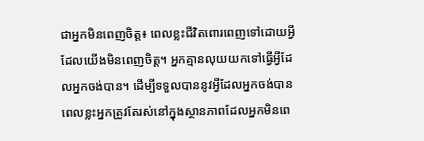ជាអ្នកមិនពេញចិត្ត៖ ពេលខ្លះជីវិតពោរពេញទៅដោយអ្វី ដែលយើងមិនពេញចិត្ត។ អ្នកគ្មានលុយយកទៅធ្វើអ្វីដែលអ្នកចង់បាន។ ដើម្បីទទួលបាននូវអ្វីដែលអ្នកចង់បាន ពេលខ្លះអ្នកត្រូវតែរស់នៅក្នុងស្ថានភាពដែលអ្នកមិនពេ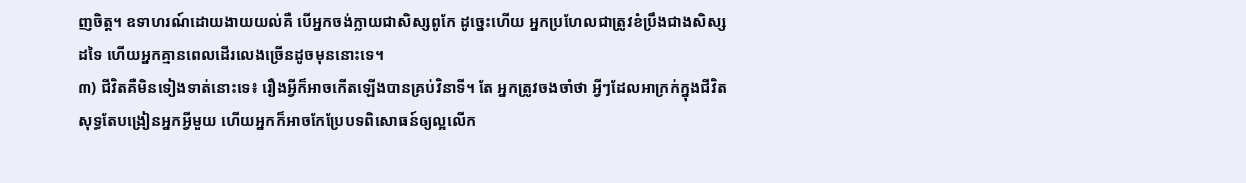ញចិត្ត។ ឧទាហរណ៍ដោយងាយយល់គឺ បើអ្នកចង់ក្លាយជាសិស្សពូកែ ដូច្នេះហើយ អ្នកប្រហែលជាត្រូវខំប្រឹងជាងសិស្សដទៃ ហើយអ្នកគ្មានពេលដើរលេងច្រើនដូចមុននោះទេ។
៣) ជីវិតគឺមិនទៀងទាត់នោះទេ៖ រឿងអ្វីក៏អាចកើតឡើងបានគ្រប់វិនាទី។ តែ អ្នកត្រូវចងចាំថា អ្វីៗដែលអាក្រក់ក្នុងជីវិតសុទ្ធតែបង្រៀនអ្នកអ្វីមួយ ហើយអ្នកក៏អាចកែប្រែបទពិសោធន៍ឲ្យល្អលើក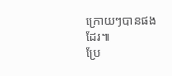ក្រោយៗបានផងដែរ៕
ប្រែ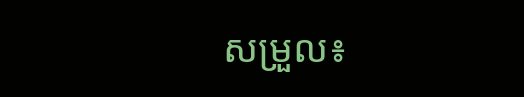សម្រួល៖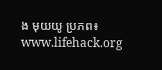ង មុយយូ ប្រភព៖ www.lifehack.org